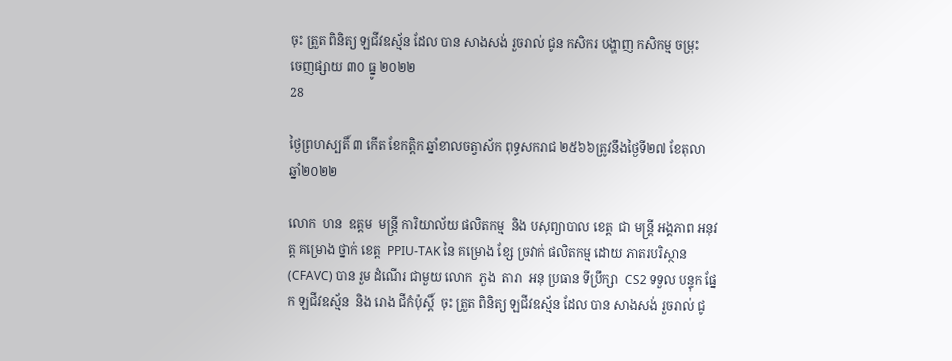ចុះ ត្រួត ពិនិត្យ ឡជីវឧស្ម័ន ដែល បាន សាងសង់ រួចរាល់ ជូន កសិករ បង្ហាញ កសិកម្ម ចម្រុះ
ចេញផ្សាយ ៣០ ធ្នូ ២០២២
28

ថ្ងៃព្រហស្បតិ៍ ៣ កើត ខែកត្តិក ឆ្នាំខាលចត្វាស័ក ពុទ្ធសករាជ ២៥៦៦ត្រូវនឹងថ្ងៃទី២៧ ខែតុលា ឆ្នាំ២០២២

លោក  ហន  ឧត្ដម  មន្រ្តី ការិយាល័យ ផលិតកម្ម  និង បសុព្យាបាល ខេត្ត  ជា មន្ត្រី អង្គភាព អនុវត្ត គម្រោង ថ្នាក់ ខេត្ត  PPIU-TAK នៃ គម្រោង ខ្សែ ច្រវាក់ ផលិតកម្ម ដោយ ភាតរបរិស្ថាន (CFAVC) បាន រួម ដំណើរ ជាមួយ លោក  ភួង  តារា  អនុ ប្រធាន ទីប្រឹក្សា  CS2 ទទួល បន្ទុក ផ្នែក ឡជីវឧស្ម័ន  និង រោង ជីកំប៉ុស្ដិ៍  ចុះ ត្រួត ពិនិត្យ ឡជីវឧស្ម័ន ដែល បាន សាងសង់ រួចរាល់ ជូ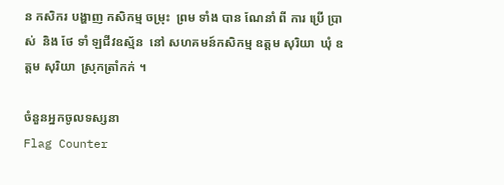ន កសិករ បង្ហាញ កសិកម្ម ចម្រុះ  ព្រម ទាំង បាន ណែនាំ ពី ការ ប្រេី ប្រាស់  និង ថែ ទាំ ឡជីវឧស្ម័ន  នៅ សហគមន៍កសិកម្ម ឧត្ដម សុរិយា  ឃុំ ឧត្ដម សុរិយា  ស្រុកត្រាំកក់ ។

ចំនួនអ្នកចូលទស្សនា
Flag Counter